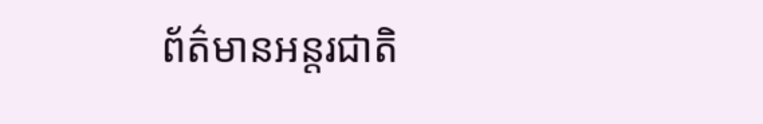ព័ត៌មានអន្តរជាតិ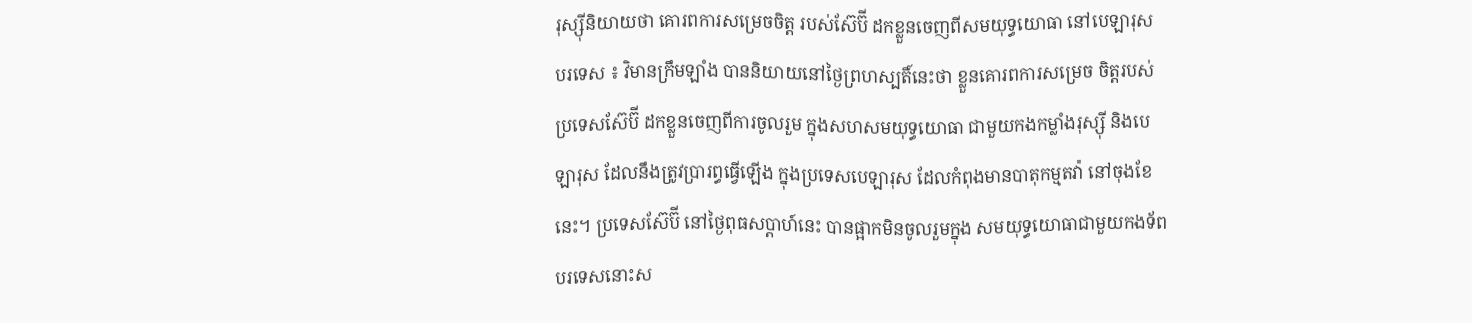រុស្ស៊ីនិយាយថា គោរពការសម្រេចចិត្ត របស់ស៊ែប៊ី ដកខ្លួនចេញពីសមយុទ្ធយោធា នៅបេឡារុស
បរទេស ៖ វិមានក្រឹមឡាំង បាននិយាយនៅថ្ងៃព្រហស្បតិ៍នេះថា ខ្លួនគោរពការសម្រេច ចិត្តរបស់ប្រទេសស៊ែប៊ី ដកខ្លួនចេញពីការចូលរួម ក្នុងសហសមយុទ្ធយោធា ជាមួយកងកម្លាំងរុស្ស៊ី និងបេឡារុស ដែលនឹងត្រូវប្រារព្ធធ្វើឡើង ក្នុងប្រទេសបេឡារុស ដែលកំពុងមានបាតុកម្មតវ៉ា នៅចុងខែនេះ។ ប្រទេសស៊ែប៊ី នៅថ្ងៃពុធសប្ដាហ៍នេះ បានផ្អាកមិនចូលរួមក្នុង សមយុទ្ធយោធាជាមួយកងទ័ពបរទេសនោះស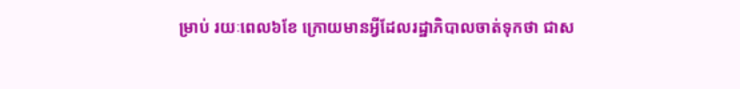ម្រាប់ រយៈពេល៦ខែ ក្រោយមានអ្វីដែលរដ្ឋាភិបាលចាត់ទុកថា ជាស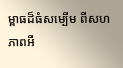ម្ពាធដ៏ធំសម្បើម ពីសហភាពអឺ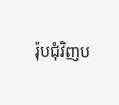រ៉ុបជុំវិញប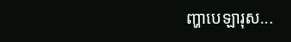ញ្ហាបេឡារុស...